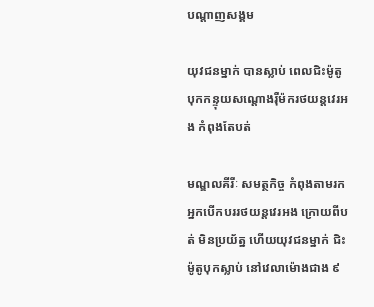បណ្តាញសង្គម

យុវជនម្នាក់ បានស្លាប់ ពេលជិះម៉ូតូបុកកន្ទុយសណ្ដោងរ៉ឺម៉ករថយន្តវេរអង កំពុងតែបត់

មណ្ឌលគីរីៈ សមត្ថកិច្ច កំពុងតាមរកអ្នកបើកបររថយន្តវេរអង ក្រោយពីបត់ មិនប្រយ័ត្ន ហើយយុវជនម្នាក់ ជិះម៉ូតូបុកស្លាប់ នៅវេលាម៉ោងជាង ៩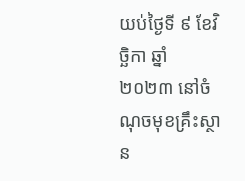យប់ថ្ងៃទី ៩ ខែវិច្ឆិកា ឆ្នាំ២០២៣ នៅចំណុចមុខគ្រឹះស្ថាន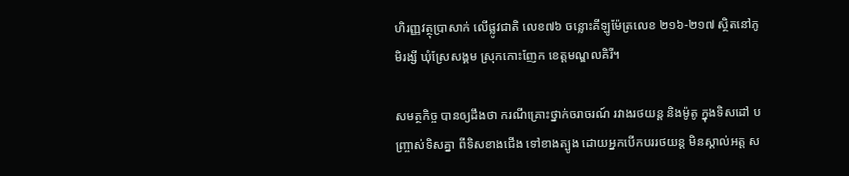ហិរញ្ញវត្ថុប្រាសាក់ លើផ្លូវជាតិ លេខ៧៦ ចន្លោះគីឡូម៉ែត្រលេខ ២១៦-២១៧ ស្ថិតនៅភូមិរង្សី ឃុំស្រែសង្គម ស្រុកកោះញែក ខេត្តមណ្ឌលគិរី។

សមត្ថកិច្ច បានឲ្យដឹងថា ករណីគ្រោះថ្នាក់ចរាចរណ៍ រវាងរថយន្ត និងម៉ូតូ ក្នុងទិសដៅ បញ្ច្រាស់ទិសគ្នា ពីទិសខាងជើង ទៅខាងត្បូង ដោយអ្នកបើកបររថយន្ត មិនស្គាល់អត្ត ស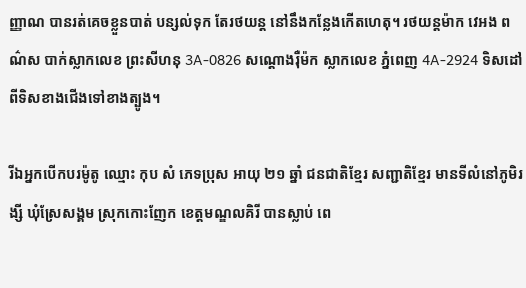ញ្ញាណ បានរត់គេចខ្លួនបាត់ បន្សល់ទុក តែរថយន្ត នៅនឹងកន្លែងកើតហេតុ។ រថយន្តម៉ាក វេអង ពណ៌ស បាក់ស្លាកលេខ ព្រះសីហនុ 3A-0826 សណ្ដោងរ៉ឺម៉ក ស្លាកលេខ ភ្នំពេញ 4A-2924 ទិសដៅពីទិសខាងជើងទៅខាងត្បូង។

រីឯអ្នកបើកបរម៉ូតូ ឈ្មោះ កុប សំ ភេទប្រុស អាយុ ២១ ឆ្នាំ ជនជាតិខ្មែរ សញ្ជាតិខ្មែរ មានទីលំនៅភូមិរង្សី ឃុំស្រែសង្គម ស្រុកកោះញែក ខេត្តមណ្ឌលគិរី បានស្លាប់ ពេ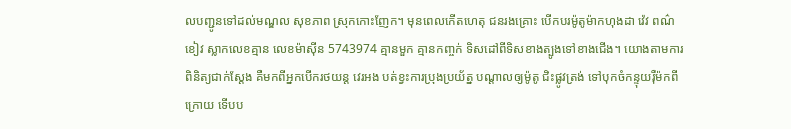លបញ្ជូនទៅដល់មណ្ឌល សុខភាព ស្រុកកោះញែក។ មុនពេលកើតហេតុ ជនរងគ្រោះ បើកបរម៉ូតូម៉ាកហុងដា វ៉េវ ពណ៌ខៀវ ស្លាកលេខគ្មាន លេខម៉ាស៊ីន 5743974 គ្មានមួក គ្មានកញ្ចក់ ទិសដៅពីទិសខាងត្បូងទៅខាងជើង។ យោងតាមការពិនិត្យជាក់ស្ដែង គឺមកពីអ្នកបើករថយន្ត វេរអង បត់ខ្វះការប្រុងប្រយ័ត្ន បណ្ដាលឲ្យម៉ូតូ ជិះផ្លូវត្រង់ ទៅបុកចំកន្ទុយរុឺម៉កពីក្រោយ ទើបប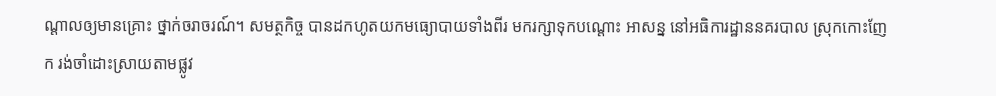ណ្ដាលឲ្យមានគ្រោះ ថ្នាក់ចរាចរណ៍។ សមត្ថកិច្ច បានដកហូតយកមធ្យោបាយទាំងពីរ មករក្សាទុកបណ្ដោះ អាសន្ន នៅអធិការដ្ឋាននគរបាល ស្រុកកោះញែក រង់ចាំដោះស្រាយតាមផ្លូវ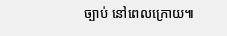ច្បាប់ នៅពេលក្រោយ៕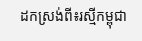ដកស្រង់ពី៖រស្មីកម្ពុជា